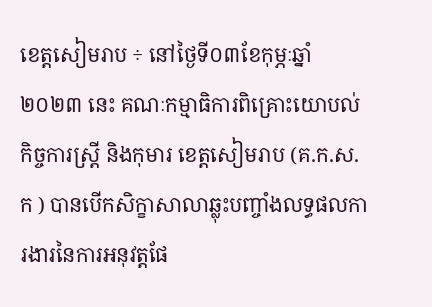ខេត្តសៀមរាប ÷ នៅថ្ងៃទី០៣ខែកុម្ភៈឆ្នាំ២០២៣ នេះ គណៈកម្មាធិការពិគ្រោះយោបល់ កិច្ចការស្ត្រី និងកុមារ ខេត្តសៀមរាប (គ.ក.ស.ក ) បានបើកសិក្ខាសាលាឆ្លុះបញ្ចាំងលទ្ធផលការងារនៃការអនុវត្តផែ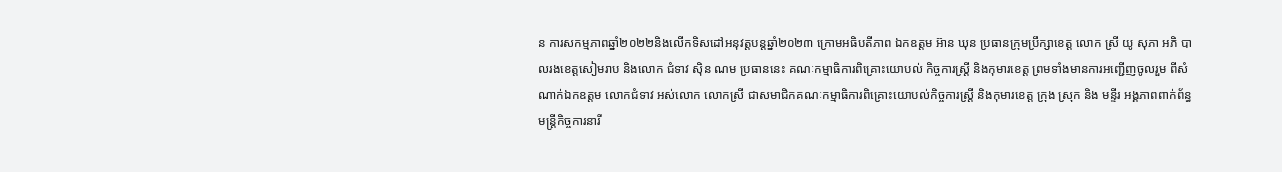ន ការសកម្មភាពឆ្នាំ២០២២និងលើកទិសដៅអនុវត្តបន្តឆ្នាំ២០២៣ ក្រោមអធិបតីភាព ឯកឧត្តម អ៊ាន ឃុន ប្រធានក្រុមប្រឹក្សាខេត្ត លោក ស្រី យូ សុភា អភិ បាលរងខេត្តសៀមរាប និងលោក ជំទាវ ស៊ិន ណម ប្រធាននេះ គណៈកម្មាធិការពិគ្រោះយោបល់ កិច្ចការស្ត្រី និងកុមារខេត្ត ព្រមទាំងមានការអញ្ជើញចូលរួម ពីសំណាក់ឯកឧត្តម លោកជំទាវ អស់លោក លោកស្រី ជាសមាជិកគណៈកម្មាធិការពិគ្រោះយោបល់កិច្ចការស្ត្រី និងកុមារខេត្ត ក្រុង ស្រុក និង មន្ទីរ អង្គភាពពាក់ព័ន្ធ មន្ត្រីកិច្ចការនារី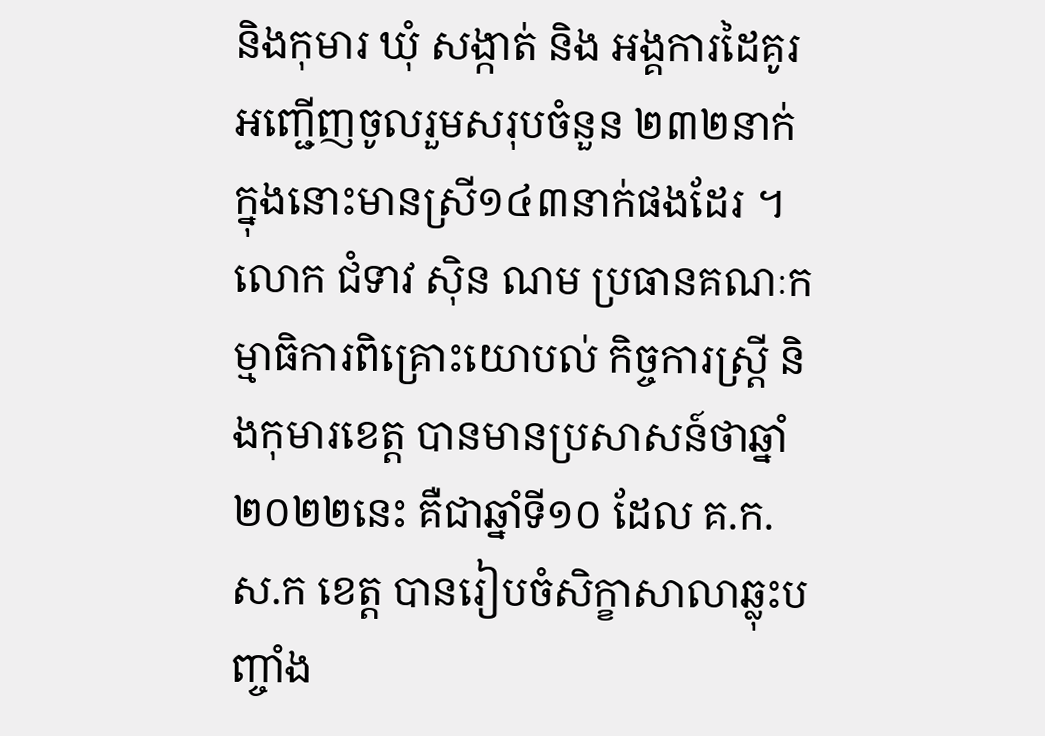និងកុមារ ឃុំ សង្កាត់ និង អង្គការដៃគូរអញ្ជើញចូលរួមសរុបចំនួន ២៣២នាក់ ក្នុងនោះមានស្រី១៤៣នាក់ផងដែរ ។
លោក ជំទាវ ស៊ិន ណម ប្រធានគណៈកម្មាធិការពិគ្រោះយោបល់ កិច្ចការស្ត្រី និងកុមារខេត្ត បានមានប្រសាសន៍ថាឆ្នាំ២០២២នេះ គឺជាឆ្នាំទី១០ ដែល គ.ក.ស.ក ខេត្ត បានរៀបចំសិក្ខាសាលាឆ្លុះបញ្ចាំង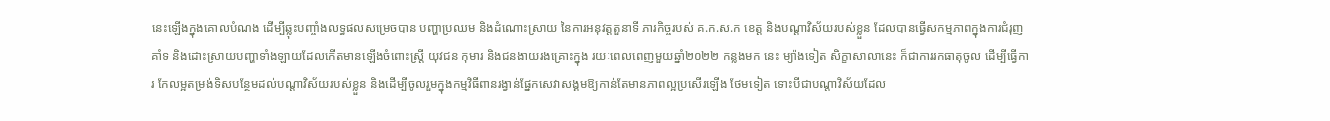នេះឡើងក្នុងគោលបំណង ដើម្បីឆ្លុះបញ្ចាំងលទ្ធផលសម្រេចបាន បញ្ហាប្រឈម និងដំណោះស្រាយ នៃការអនុវត្តតួនាទី ភារកិច្ចរបស់ គ.ក.ស.ក ខេត្ត និងបណ្តាវិស័យរបស់ខ្លួន ដែលបានធ្វើសកម្មភាពក្នុងការជំរុញគាំទ និងដោះស្រាយបញ្ហាទាំងឡាយដែលកើតមានឡើងចំពោះស្រ្តី យុវជន កុមារ និងជនងាយរងគ្រោះក្នុង រយៈពេលពេញមួយឆ្នាំ២០២២ កន្លងមក នេះ ម្យ៉ាងទៀត សិក្ខាសាលានេះ ក៏ជាការរកធាតុចូល ដើម្បីធ្វើការ កែលម្អតម្រង់ទិសបន្ថែមដល់បណ្តាវិស័យរបស់ខ្លួន និងដើម្បីចូលរួមក្នុងកម្មវិធីពានរង្វាន់ផ្នែកសេវាសង្គមឱ្យកាន់តែមានភាពល្អប្រសើរឡើង ថែមទៀត ទោះបីជាបណ្តាវិស័យដែល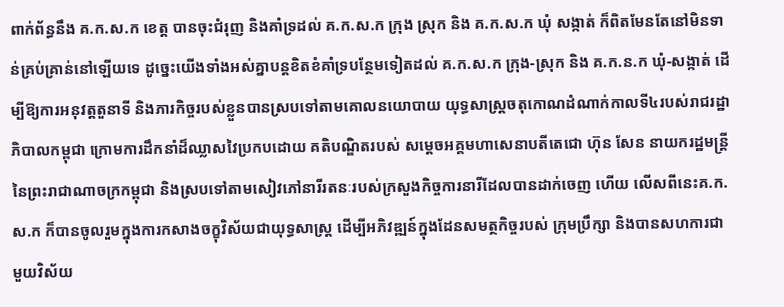ពាក់ព័ន្ធនឹង គ.ក.ស.ក ខេត្ត បានចុះជំរុញ និងគាំទ្រដល់ គ.ក.ស.ក ក្រុង ស្រុក និង គ.ក.ស.ក ឃុំ សង្កាត់ ក៏ពិតមែនតែនៅមិនទាន់គ្រប់គ្រាន់នៅឡើយទេ ដូច្នេះយើងទាំងអស់គ្នាបន្តខិតខំគាំទ្របន្ថែមទៀតដល់ គ.ក.ស.ក ក្រុង-ស្រុក និង គ.ក.ន.ក ឃុំ-សង្កាត់ ដើម្បីឱ្យការអនុវត្តតួនាទី និងភារកិច្ចរបស់ខ្លួនបានស្របទៅតាមគោលនយោបាយ យុទ្ធសាស្ត្រចតុកោណដំណាក់កាលទី៤របស់រាជរដ្ឋាភិបាលកម្ពុជា ក្រោមការដឹកនាំដ៏ឈ្លាសវៃប្រកបដោយ គតិបណ្ឌិតរបស់ សម្តេចអគ្គមហាសេនាបតីតេជោ ហ៊ុន សែន នាយករដ្ឋមន្ត្រី នៃព្រះរាជាណាចក្រកម្ពុជា និងស្របទៅតាមសៀវភៅនារីរតនៈរបស់ក្រសួងកិច្ចការនារីដែលបានដាក់ចេញ ហើយ លើសពីនេះគ.ក.ស.ក ក៏បានចូលរួមក្នុងការកសាងចក្ខុវិស័យជាយុទ្ធសាស្ត្រ ដើម្បីអភិវឌ្ឍន៍ក្នុងដែនសមត្ថកិច្ចរបស់ ក្រុមប្រឹក្សា និងបានសហការជាមួយវិស័យ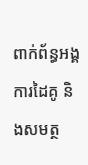ពាក់ព័ន្ធអង្គការដៃគូ និងសមត្ថ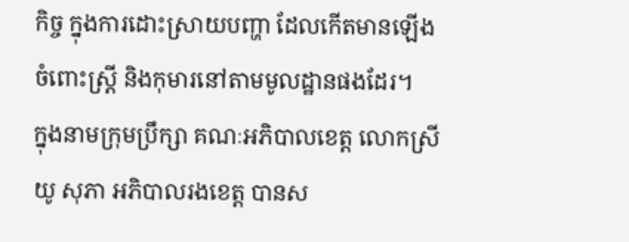កិច្ច ក្នុងការដោះស្រាយបញ្ហា ដែលកើតមានឡើងចំពោះស្ត្រី និងកុមារនៅតាមមូលដ្ឋានផងដែរ។
ក្នុងនាមក្រុមប្រឹក្សា គណៈអភិបាលខេត្ត លោកស្រី យូ សុភា អភិបាលរងខេត្ត បានស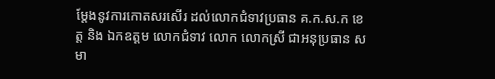ម្តែងនូវការកោតសរសើរ ដល់លោកជំទាវប្រធាន គ.ក.ស.ក ខេត្ត និង ឯកឧត្តម លោកជំទាវ លោក លោកស្រី ជាអនុប្រធាន សមា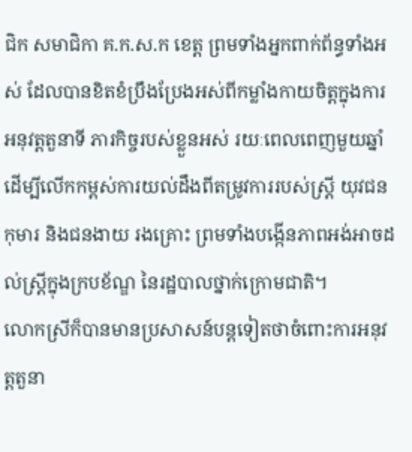ជិក សមាជិកា គ.ក.ស.ក ខេត្ត ព្រមទាំងអ្នកពាក់ព័ន្ធទាំងអស់ ដែលបានខិតខំប្រឹងប្រែងអស់ពីកម្លាំងកាយចិត្តក្នុងការអនុវត្តតួនាទី ភារកិច្ចរបស់ខ្លួនអស់ រយៈពេលពេញមួយឆ្នាំ ដើម្បីលើកកម្ពស់ការយល់ដឹងពីតម្រូវការរបស់ស្រ្តី យុវជន កុមារ និងជនងាយ រងគ្រោះ ព្រមទាំងបង្កើនភាពអង់អាចដល់ស្រ្តីក្នុងក្របខ័ណ្ឌ នៃរដ្ឋបាលថ្នាក់ក្រោមជាតិ។
លោកស្រីក៏បានមានប្រសាសន៍បន្តទៀតថាចំពោះការអនុវត្តតួនា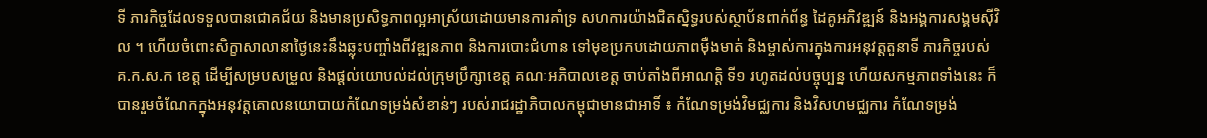ទី ភារកិច្ចដែលទទួលបានជោគជ័យ និងមានប្រសិទ្ធភាពល្អអាស្រ័យដោយមានការគាំទ្រ សហការយ៉ាងជិតស្និទ្ធរបស់ស្ថាប័នពាក់ព័ន្ធ ដៃគូអភិវឌ្ឍន៍ និងអង្គការសង្គមស៊ីវិល ។ ហើយចំពោះសិក្ខាសាលានាថ្ងៃនេះនឹងឆ្លុះបញ្ចាំងពីវឌ្ឍនភាព និងការបោះជំហាន ទៅមុខប្រកបដោយភាពម៉ឺងមាត់ និងម្ចាស់ការក្នុងការអនុវត្តតួនាទី ភារកិច្ចរបស់ គ.ក.ស.ក ខេត្ត ដើម្បីសម្របសម្រួល និងផ្តល់យោបល់ដល់ក្រុមប្រឹក្សាខេត្ត គណៈអភិបាលខេត្ត ចាប់តាំងពីអាណត្តិ ទី១ រហូតដល់បច្ចុប្បន្ន ហើយសកម្មភាពទាំងនេះ ក៏បានរួមចំណែកក្នុងអនុវត្តគោលនយោបាយកំណែទម្រង់សំខាន់ៗ របស់រាជរដ្ឋាភិបាលកម្ពុជាមានជាអាទិ៍ ៖ កំណែទម្រង់វិមជ្ឈការ និងវិសហមជ្ឈការ កំណែទម្រង់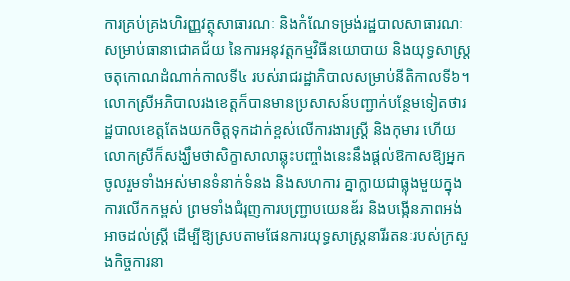ការគ្រប់គ្រងហិរញ្ញវត្ថុសាធារណៈ និងកំណែទម្រង់រដ្ឋបាលសាធារណៈសម្រាប់ធានាជោគជ័យ នៃការអនុវត្តកម្មវិធីនយោបាយ និងយុទ្ធសាស្ត្រចតុកោណដំណាក់កាលទី៤ របស់រាជរដ្ឋាភិបាលសម្រាប់នីតិកាលទី៦។
លោកស្រីអភិបាលរងខេត្តក៏បានមានប្រសាសន៍បញ្ជាក់បន្ថែមទៀតថារដ្ឋបាលខេត្តតែងយកចិត្តទុកដាក់ខ្ពស់លើការងារស្ត្រី និងកុមារ ហើយលោកស្រីក៏សង្ឃឹមថាសិក្ខាសាលាឆ្លុះបញ្ចាំងនេះនឹងផ្តល់ឱកាសឱ្យអ្នកចូលរួមទាំងអស់មានទំនាក់ទំនង និងសហការ គ្នាក្លាយជាធ្លុងមួយក្នុងការលើកកម្ពស់ ព្រមទាំងជំរុញការបញ្ជ្រាបយេនឌ័រ និងបង្កើនភាពអង់ អាចដល់ស្រ្តី ដើម្បីឱ្យស្របតាមផែនការយុទ្ធសាស្រ្តនារីរតនៈរបស់ក្រសួងកិច្ចការនា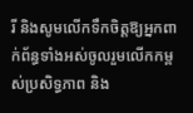រី និងសូមលើកទឹកចិត្តឱ្យអ្នកពាក់ព័ន្ធទាំងអស់ចូលរួមលើកកម្ពស់ប្រសិទ្ធភាព និង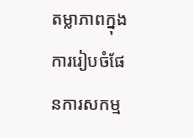តម្លាភាពក្នុងការរៀបចំផែនការសកម្ម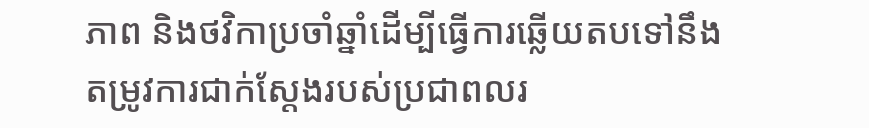ភាព និងថវិកាប្រចាំឆ្នាំដើម្បីធ្វើការឆ្លើយតបទៅនឹងតម្រូវការជាក់ស្តែងរបស់ប្រជាពលរ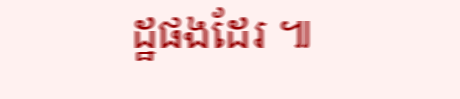ដ្ឋផងដែរ ៕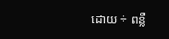ដោយ ÷ ពន្លឺ